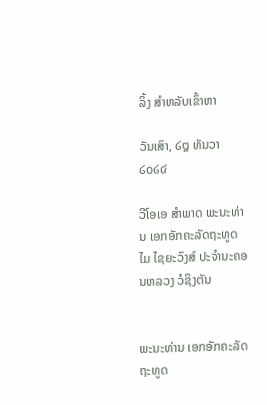ລິ້ງ ສຳຫລັບເຂົ້າຫາ

ວັນເສົາ, ໒໘ ທັນວາ ໒໐໒໔

ວີໂອເອ ສຳພາດ ພະນະທ່ານ ເອກອັກຄະລັດຖະທູດ ໄມ ໄຊຍະວົງສ໌ ປະຈຳນະຄອນຫລວງ ວໍຊິງຕັນ


ພະນະທ່ານ ເອກອັກຄະລັດຖະທູດ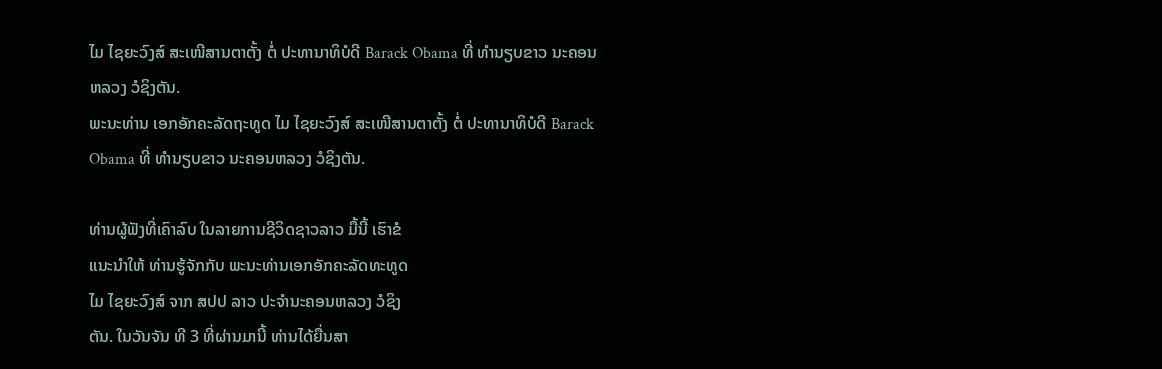ໄມ ໄຊຍະວົງສ໌ ສະເໜີສານຕາຕັ້ງ ຕໍ່ ປະທານາທິບໍດີ Barack Obama ທີ່ ທຳນຽບຂາວ ນະຄອນຫລວງ ວໍຊິງຕັນ.
ພະນະທ່ານ ເອກອັກຄະລັດຖະທູດ ໄມ ໄຊຍະວົງສ໌ ສະເໜີສານຕາຕັ້ງ ຕໍ່ ປະທານາທິບໍດີ Barack Obama ທີ່ ທຳນຽບຂາວ ນະຄອນຫລວງ ວໍຊິງຕັນ.

ທ່ານຜູ້ຟັງທີ່ເຄົາລົບ ໃນລາຍການຊີວິດຊາວລາວ ມື້ນີ້ ເຮົາຂໍ
ແນະນຳໃຫ້ ທ່ານຮູ້ຈັກກັບ ພະນະທ່ານເອກອັກຄະລັດທະທູດ
ໄມ ໄຊຍະວົງສ໌ ຈາກ ສປປ ລາວ ປະຈຳນະຄອນຫລວງ ວໍຊິງ
ຕັນ. ໃນວັນຈັນ ທີ 3 ທີ່ຜ່ານມານີ້ ທ່ານໄດ້ຍື່ນສາ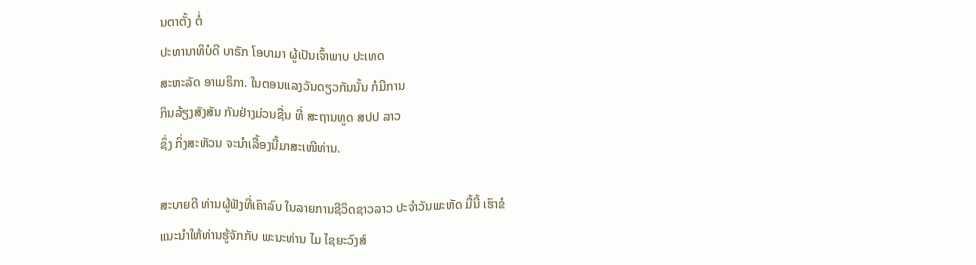ນຕາຕັ້ງ ຕໍ່
ປະທານາທິບໍດີ ບາຣັກ ໂອບາມາ ຜູ້ເປັນເຈົ້າພາບ ປະເທດ
ສະຫະລັດ ອາເມຣິກາ. ໃນຕອນແລງວັນດຽວກັນນັ້ນ ກໍມີການ
ກິນລ້ຽງສັງສັນ ກັນຢ່າງມ່ວນຊື່ນ ທີ່ ສະຖານທູດ ສປປ ລາວ
ຊຶ່ງ ກິ່ງສະຫັວນ ຈະນຳເລື້ອງນີ້ມາສະເໜີທ່ານ.

ສະບາຍດີ ທ່ານຜູ້ຟັງທີ່ເຄົາລົບ ໃນລາຍການຊີວິດຊາວລາວ ປະຈຳວັນພະຫັດ ມື້ນີ້ ເຮົາຂໍ
ແນະນຳໃຫ້ທ່ານຮູ້ຈັກກັບ ພະນະທ່ານ ໄມ ໄຊຍະວົງສ໌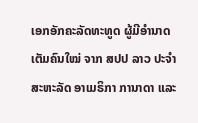ເອກອັກຄະລັດທະທູດ ຜູ້ມີອຳນາດ
ເຕັມຄົນໃໝ່ ຈາກ ສປປ ລາວ ປະຈຳສະຫະລັດ ອາເມຣິກາ ການາດາ ແລະ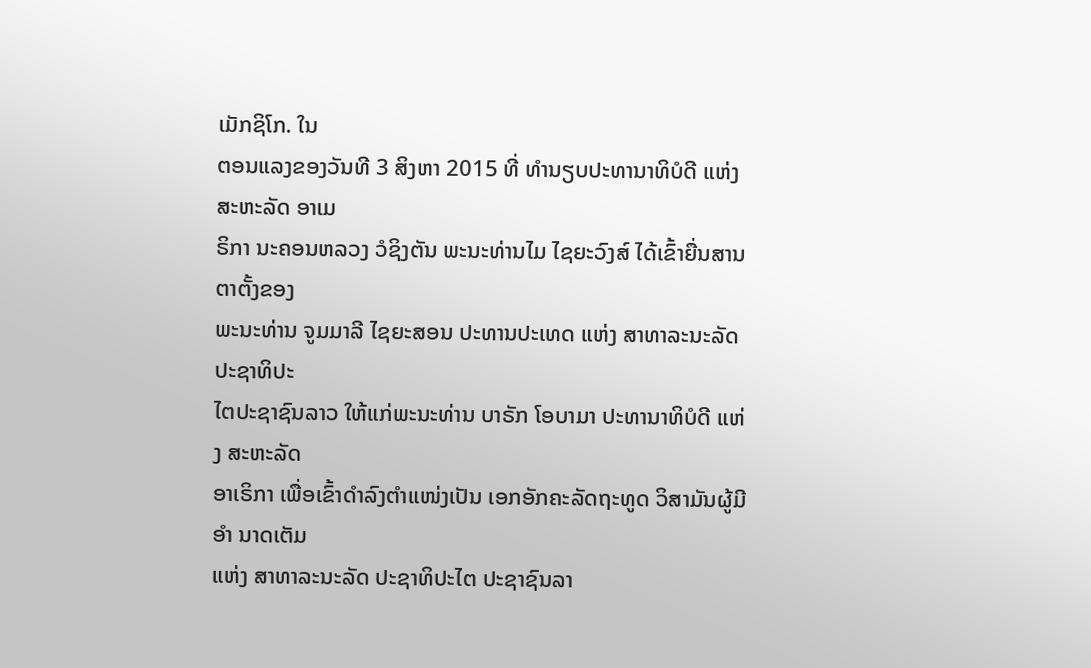ເມັກຊິໂກ. ໃນ
ຕອນແລງຂອງວັນທີ 3 ສິງຫາ 2015 ທີ່ ທຳນຽບປະທານາທິບໍດີ ແຫ່ງ ສະຫະລັດ ອາເມ
ຣິກາ ນະຄອນຫລວງ ວໍຊິງຕັນ ພະນະທ່ານໄມ ໄຊຍະວົງສ໌ ໄດ້ເຂົ້າຍື່ນສານຕາຕັ້ງຂອງ
ພະນະທ່ານ ຈູມມາລີ ໄຊຍະສອນ ປະທານປະເທດ ແຫ່ງ ສາທາລະນະລັດ ປະຊາທິປະ
ໄຕປະຊາຊົນລາວ ໃຫ້ແກ່ພະນະທ່ານ ບາຣັກ ໂອບາມາ ປະທານາທິບໍດີ ແຫ່ງ ສະຫະລັດ
ອາເຣິກາ ເພື່ອເຂົ້າດຳລົງຕຳແໜ່ງເປັນ ເອກອັກຄະລັດຖະທູດ ວິສາມັນຜູ້ມີອໍາ ນາດເຕັມ
ແຫ່ງ ສາທາລະນະລັດ ປະຊາທິປະໄຕ ປະຊາຊົນລາ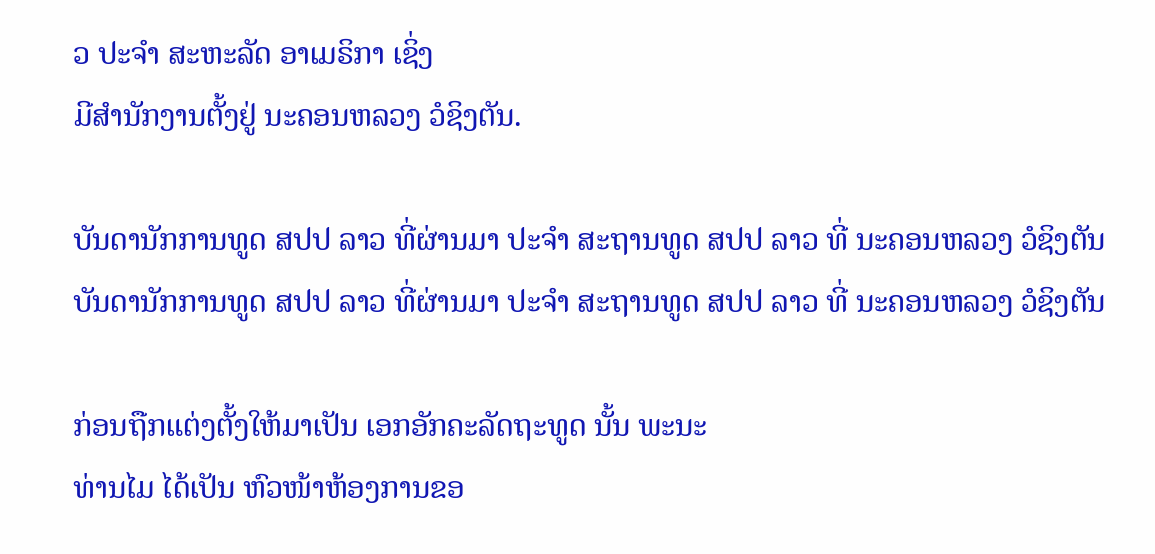ວ ປະຈໍາ ສະຫະລັດ ອາເມຣິກາ ເຊິ່ງ
ມີສຳນັກງານຕັ້ງຢູ່ ນະຄອນຫລວງ ວໍຊິງຕັນ.

ບັນດານັກການທູດ ສປປ ລາວ ທີ່ຜ່ານມາ ປະຈຳ ສະຖານທູດ ສປປ ລາວ ທີ່ ນະຄອນຫລວງ ວໍຊິງຕັນ
ບັນດານັກການທູດ ສປປ ລາວ ທີ່ຜ່ານມາ ປະຈຳ ສະຖານທູດ ສປປ ລາວ ທີ່ ນະຄອນຫລວງ ວໍຊິງຕັນ

ກ່ອນຖືກແຕ່ງຕັ້ງໃຫ້ມາເປັນ ເອກອັກຄະລັດຖະທູດ ນັ້ນ ພະນະ
ທ່ານໄມ ໄດ້ເປັນ ຫົວໜ້າຫ້ອງການຂອ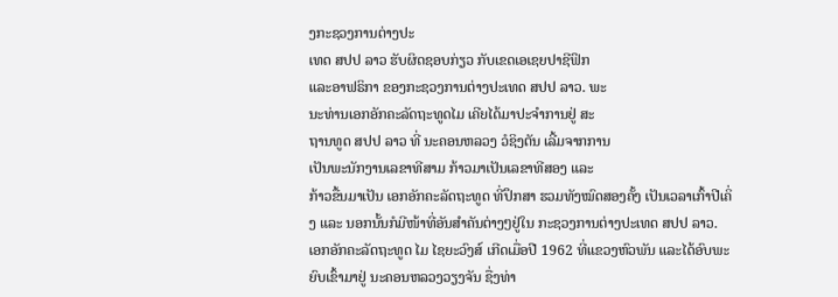ງກະຊວງການຕ່າງປະ
ເທດ ສປປ ລາວ ຮັບຜິດຊອບກ່ຽວ ກັບເຂດເອເຊຍປາຊີຟິກ
ແລະອາຟຣິກາ ຂອງກະຊວງການຕ່າງປະເທດ ສປປ ລາວ. ພະ
ນະທ່ານເອກອັກຄະລັດຖະທູດໄມ ເຄີຍໄດ້ມາປະຈຳການຢູ່ ສະ
ຖານທູດ ສປປ ລາວ ທີ່ ນະຄອນຫລວງ ວໍຊິງຕັນ ເລີ້ມຈາກການ
ເປັນພະນັກງານເລຂາທີສາມ ກ້າວມາເປັນເລຂາທີສອງ ແລະ
ກ້າວຂື້ນມາເປັນ ເອກອັກຄະລັດຖະທູດ ທີ່ປຶກສາ ຮວມທັງໝົດສອງຄັ້ງ ເປັນເວລາເກົ້າປີເຄິ່ງ ແລະ ນອກນັ້ນກໍມີໜ້າທີ່ອັນສຳຄັນຕ່າງໆຢູ່ໃນ ກະຊວງການຕ່າງປະເທດ ສປປ ລາວ.
ເອກອັກຄະລັດຖະທູດ ໄມ ໄຊຍະວົງສ໌ ເກີດເມື່ອປີ 1962 ທີ່ແຂວງຫົວພັນ ແລະໄດ້ອົບພະ
ຍົບເຂົ້າມາຢູ່ ນະຄອນຫລວງວຽງຈັນ ຊື່ງທ່າ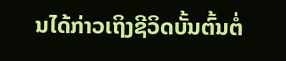ນໄດ້ກ່າວເຖິງຊີວິດບັ້ນຕົ້ນຕໍ່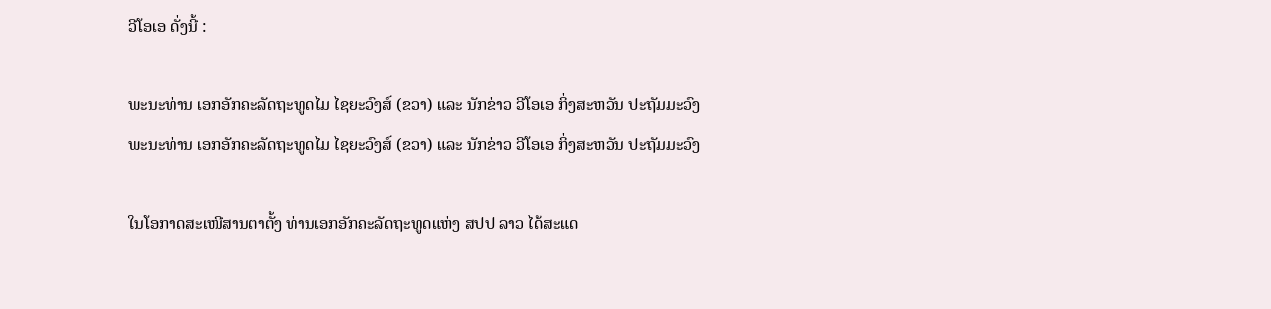ວີໂອເອ ດັ່ງນີ້ :

ພະນະທ່ານ ເອກອັກຄະລັດຖະທູດໄມ ໄຊຍະວົງສ໌ (ຂວາ) ແລະ ນັກຂ່າວ ວີໂອເອ ກິ່ງສະຫວັນ ປະຖັມມະວົງ
ພະນະທ່ານ ເອກອັກຄະລັດຖະທູດໄມ ໄຊຍະວົງສ໌ (ຂວາ) ແລະ ນັກຂ່າວ ວີໂອເອ ກິ່ງສະຫວັນ ປະຖັມມະວົງ

ໃນໂອກາດສະເໜີສານຕາຕັ້ງ ທ່ານເອກອັກຄະລັດຖະທູດແຫ່ງ ສປປ ລາວ ໄດ້ສະແດ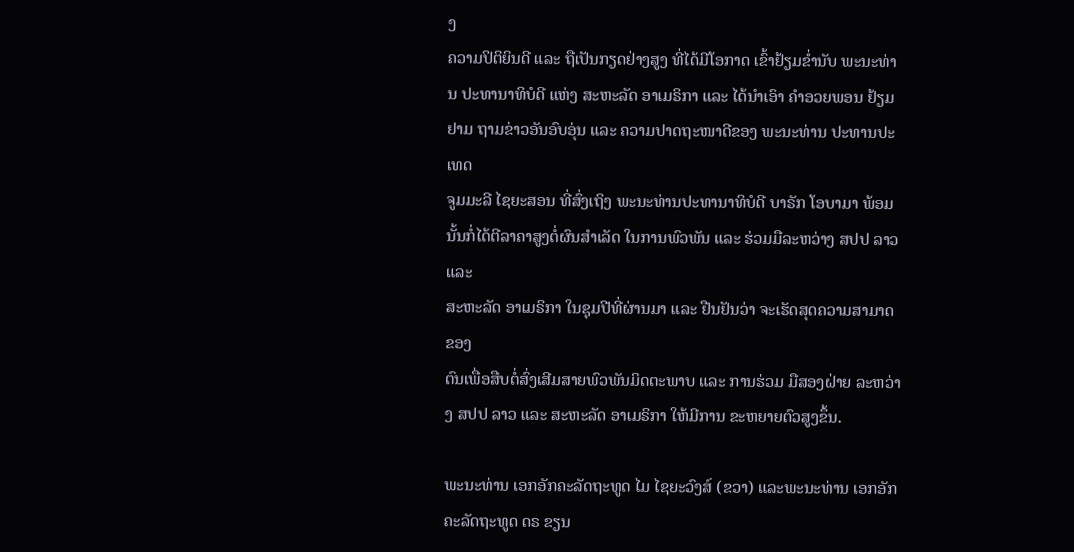ງ
ຄວາມປິຕິຍິນດີ ແລະ ຖືເປັນກຽດຢ່າງສູງ ທີ່ໄດ້ມີໂອກາດ ເຂົ້າຢ້ຽມຂ່ຳນັບ ພະນະທ່ານ ປະທານາທິບໍດີ ແຫ່ງ ສະຫະລັດ ອາເມຣິກາ ແລະ ໄດ້ນຳເອົາ ຄຳອວຍພອນ ຢ້ຽມຢາມ ຖາມຂ່າວອັນອົບອຸ່ນ ແລະ ຄວາມປາດຖະໜາດີຂອງ ພະນະທ່ານ ປະທານປະເທດ
ຈູມມະລີ ໄຊຍະສອນ ທີ່ສົ່ງເຖິງ ພະນະທ່ານປະທານາທິບໍດີ ບາຣັກ ໂອບາມາ ພ້ອມນັ້ນກໍ່ໄດ້ຕີລາຄາສູງຕໍ່ຜົນສຳເລັດ ໃນການພົວພັນ ແລະ ຮ່ວມມືລະຫວ່າງ ສປປ ລາວ ແລະ
ສະຫະລັດ ອາເມຣິກາ ໃນຊຸມປີທີ່ຜ່ານມາ ແລະ ຢືນຢັນວ່າ ຈະເຮັດສຸດຄວາມສາມາດຂອງ
ຕົນເພື່ອສືບຕໍ່ສົ່ງເສີມສາຍພົວພັນມິດຕະພາບ ແລະ ການຮ່ວມ ມືສອງຝ່າຍ ລະຫວ່າງ ສປປ ລາວ ແລະ ສະຫະລັດ ອາເມຣິກາ ໃຫ້ມີການ ຂະຫຍາຍຕົວສູງຂຶ້ນ.

ພະນະທ່ານ ເອກອັກຄະລັດຖະທູດ ໄມ ໄຊຍະວົງສ໌ (ຂວາ) ແລະພະນະທ່ານ ເອກອັກຄະລັດຖະທູດ ດຣ ຂຽນ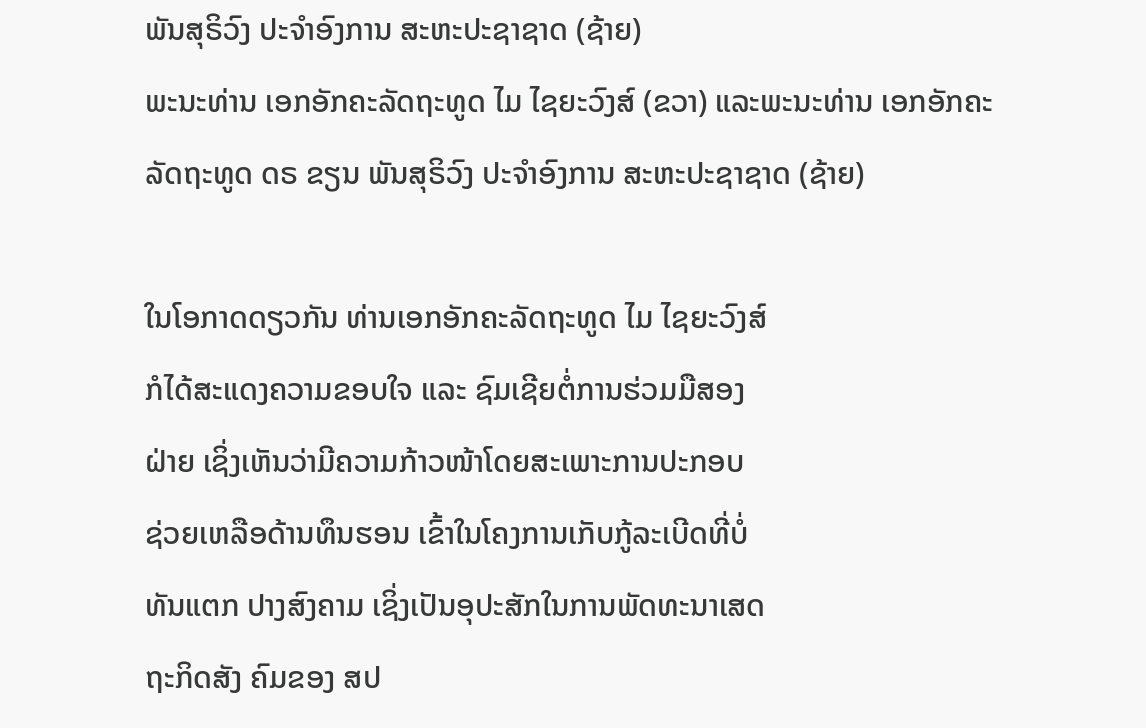ພັນສຸຣິວົງ ປະຈຳອົງການ ສະຫະປະຊາຊາດ (ຊ້າຍ)
ພະນະທ່ານ ເອກອັກຄະລັດຖະທູດ ໄມ ໄຊຍະວົງສ໌ (ຂວາ) ແລະພະນະທ່ານ ເອກອັກຄະລັດຖະທູດ ດຣ ຂຽນ ພັນສຸຣິວົງ ປະຈຳອົງການ ສະຫະປະຊາຊາດ (ຊ້າຍ)

ໃນໂອກາດດຽວກັນ ທ່ານເອກອັກຄະລັດຖະທູດ ໄມ ໄຊຍະວົງສ໌
ກໍໄດ້ສະແດງຄວາມຂອບໃຈ ແລະ ຊົມເຊີຍຕໍ່ການຮ່ວມມືສອງ
ຝ່າຍ ເຊິ່ງເຫັນວ່າມີຄວາມກ້າວໜ້າໂດຍສະເພາະການປະກອບ
ຊ່ວຍເຫລືອດ້ານທຶນຮອນ ເຂົ້າໃນໂຄງການເກັບກູ້ລະເບີດທີ່ບໍ່
ທັນແຕກ ປາງສົງຄາມ ເຊິ່ງເປັນອຸປະສັກໃນການພັດທະນາເສດ
ຖະກິດສັງ ຄົມຂອງ ສປ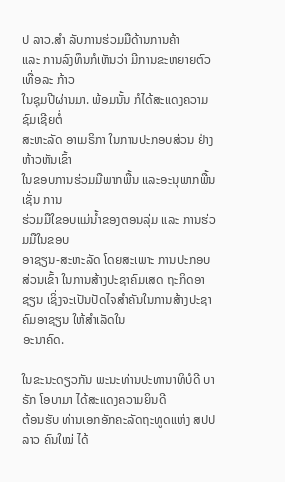ປ ລາວ.ສໍາ ລັບການຮ່ວມມືດ້ານການຄ້າ
ແລະ ການລົງທຶນກໍເຫັນວ່າ ມີການຂະຫຍາຍຕົວເທື່ອລະ ກ້າວ
ໃນຊຸມປີຜ່ານມາ. ພ້ອມນັ້ນ ກໍໄດ້ສະແດງຄວາມຊົມເຊີຍຕໍ່
ສະຫະລັດ ອາເມຣິກາ ໃນການປະກອບສ່ວນ ຢ່າງຫ້າວຫັນເຂົ້າ
ໃນຂອບການຮ່ວມມືພາກພື້ນ ແລະອະນຸພາກພື້ນເຊັ່ນ ການ
ຮ່ວມມືໃຂອບແມ່ນ້ຳຂອງຕອນລຸ່ມ ແລະ ການຮ່ວມມືໃນຂອບ
ອາຊຽນ-ສະຫະລັດ ໂດຍສະເພາະ ການປະກອບສ່ວນເຂົ້າ ໃນການສ້າງປະຊາຄົມເສດ ຖະກິດອາຊຽນ ເຊິ່ງຈະເປັນປັດໄຈສຳຄັນໃນການສ້າງປະຊາຄົມອາຊຽນ ໃຫ້ສຳເລັດໃນ
ອະນາຄົດ.

ໃນຂະນະດຽວກັນ ພະນະທ່ານປະທານາທິບໍດີ ບາຣັກ ໂອບາມາ ໄດ້ສະແດງຄວາມຍິນດີ
ຕ້ອນຮັບ ທ່ານເອກອັກຄະລັດຖະທູດແຫ່ງ ສປປ ລາວ ຄົນໃໝ່ ໄດ້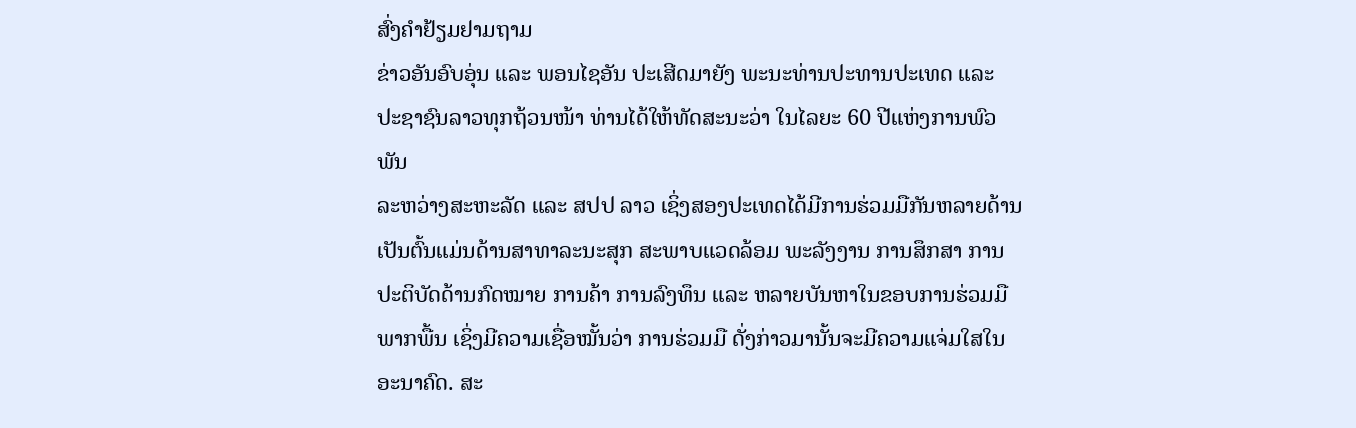ສົ່ງຄຳຢ້ຽມຢາມຖາມ
ຂ່າວອັນອົບອຸ່ນ ແລະ ພອນໄຊອັນ ປະເສີດມາຍັງ ພະນະທ່ານປະທານປະເທດ ແລະ
ປະຊາຊົນລາວທຸກຖ້ວນໜ້າ ທ່ານໄດ້ໃຫ້ທັດສະນະວ່າ ໃນໄລຍະ 60 ປີແຫ່ງການພົວພັນ
ລະຫວ່າງສະຫະລັດ ແລະ ສປປ ລາວ ເຊິ່ງສອງປະເທດໄດ້ມີການຮ່ວມມືກັນຫລາຍດ້ານ
ເປັນຕົ້ນແມ່ນດ້ານສາທາລະນະສຸກ ສະພາບແວດລ້ອມ ພະລັງງານ ການສຶກສາ ການ
ປະຕິບັດດ້ານກົດໝາຍ ການຄ້າ ການລົງທຶນ ແລະ ຫລາຍບັນຫາໃນຂອບການຮ່ວມມື
ພາກພື້ນ ເຊິ່ງມີຄວາມເຊື່ອໝັ້ນວ່າ ການຮ່ວມມື ດັ່ງກ່າວມານັ້ນຈະມີຄວາມແຈ່ມໃສໃນ
ອະນາຄົດ. ສະ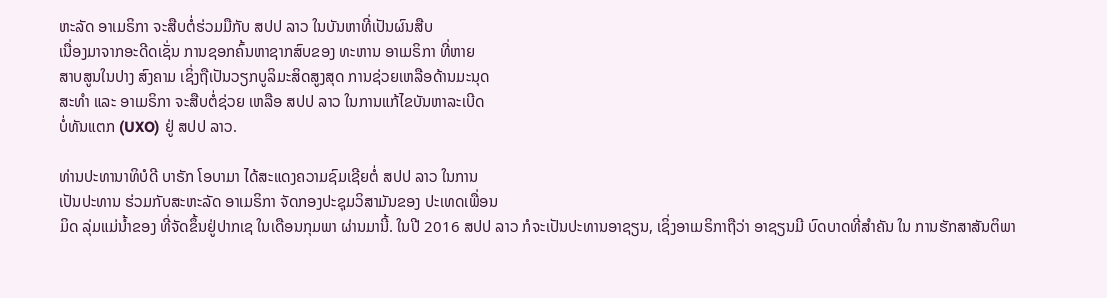ຫະລັດ ອາເມຣິກາ ຈະສືບຕໍ່ຮ່ວມມືກັບ ສປປ ລາວ ໃນບັນຫາທີ່ເປັນຜົນສືບ
ເນື່ອງມາຈາກອະດີດເຊັ່ນ ການຊອກຄົ້ນຫາຊາກສົບຂອງ ທະຫານ ອາເມຣິກາ ທີ່ຫາຍ
ສາບສູນໃນປາງ ສົງຄາມ ເຊິ່ງຖືເປັນວຽກບູລິມະສິດສູງສຸດ ການຊ່ວຍເຫລືອດ້ານມະນຸດ
ສະທໍາ ແລະ ອາເມຣິກາ ຈະສືບຕໍ່ຊ່ວຍ ເຫລືອ ສປປ ລາວ ໃນການແກ້ໄຂບັນຫາລະເບີດ
ບໍ່ທັນແຕກ (UXO) ຢູ່ ສປປ ລາວ.

ທ່ານປະທານາທິບໍດີ ບາຣັກ ໂອບາມາ ໄດ້ສະແດງຄວາມຊົມເຊີຍຕໍ່ ສປປ ລາວ ໃນການ
ເປັນປະທານ ຮ່ວມກັບສະຫະລັດ ອາເມຣິກາ ຈັດກອງປະຊຸມວິສາມັນຂອງ ປະເທດເພື່ອນ
ມິດ ລຸ່ມແມ່ນ້ຳຂອງ ທີ່ຈັດຂຶ້ນຢູ່ປາກເຊ ໃນເດືອນກຸມພາ ຜ່ານມານີ້. ໃນປີ 2016 ສປປ ລາວ ກໍຈະເປັນປະທານອາຊຽນ, ເຊິ່ງອາເມຣິກາຖືວ່າ ອາຊຽນມີ ບົດບາດທີ່ສຳຄັນ ໃນ ການຮັກສາສັນຕິພາ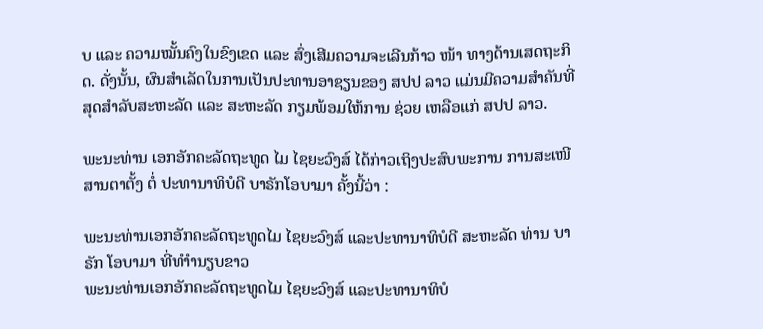ບ ແລະ ຄວາມໝັ້ນຄົງໃນຂົງເຂດ ແລະ ສົ່ງເສີມຄວາມຈະເລີນກ້າວ ໜ້າ ທາງດ້ານເສດຖະກິດ. ດັ່ງນັ້ນ, ຜົນສຳເລັດໃນການເປັນປະທານອາຊຽນຂອງ ສປປ ລາວ ແມ່ນມີຄວາມສຳຄັນທີ່ ສຸດສຳລັບສະຫະລັດ ແລະ ສະຫະລັດ ກຽມພ້ອມໃຫ້ການ ຊ່ວຍ ເຫລືອແກ່ ສປປ ລາວ.

ພະນະທ່ານ ເອກອັກຄະລັດຖະທູດ ໄມ ໄຊຍະວົງສ໌ ໄດ້ກ່າວເຖິງປະສົບພະການ ການສະເໜີສານຕາຕັ້ງ ຕໍ່ ປະທານາທິບໍດີ ບາຣັກໂອບາມາ ຄັ້ງນີ້ວ່າ :

ພະນະທ່ານເອກອັກຄະລັດຖະທູດໄມ ໄຊຍະວົງສ໌ ແລະປະທານາທິບໍດີ ສະຫະລັດ ທ່ານ ບາຣັກ ໂອບາມາ ທີ່ທໍາຳນຽບຂາວ
ພະນະທ່ານເອກອັກຄະລັດຖະທູດໄມ ໄຊຍະວົງສ໌ ແລະປະທານາທິບໍ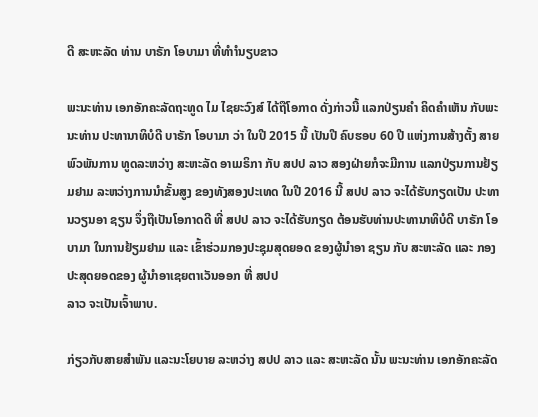ດີ ສະຫະລັດ ທ່ານ ບາຣັກ ໂອບາມາ ທີ່ທໍາຳນຽບຂາວ

ພະນະທ່ານ ເອກອັກຄະລັດຖະທູດ ໄມ ໄຊຍະວົງສ໌ ໄດ້ຖືໂອກາດ ດັ່ງກ່າວນີ້ ແລກປ່ຽນຄໍາ ຄິດຄຳເຫັນ ກັບພະນະທ່ານ ປະທານາທິບໍດີ ບາຣັກ ໂອບາມາ ວ່າ ໃນປີ 2015 ນີ້ ເປັນປີ ຄົບຮອບ 60 ປີ ແຫ່ງການສ້າງຕັ້ງ ສາຍພົວພັນການ ທູດລະຫວ່າງ ສະຫະລັດ ອາເມຣິກາ ກັບ ສປປ ລາວ ສອງຝ່າຍກໍຈະມີການ ແລກປ່ຽນການຢ້ຽມຢາມ ລະຫວ່າງການນຳຂັ້ນສູງ ຂອງທັງສອງປະເທດ ໃນປີ 2016 ນີ້ ສປປ ລາວ ຈະໄດ້ຮັບກຽດເປັນ ປະທານວຽນອາ ຊຽນ ຈຶ່ງຖືເປັນໂອກາດດີ ທີ່ ສປປ ລາວ ຈະໄດ້ຮັບກຽດ ຕ້ອນຮັບທ່ານປະທານາທິບໍດີ ບາຣັກ ໂອບາມາ ໃນການຢ້ຽມຢາມ ແລະ ເຂົ້າຮ່ວມກອງປະຊຸມສຸດຍອດ ຂອງຜູ້ນໍາອາ ຊຽນ ກັບ ສະຫະລັດ ແລະ ກອງປະສຸດຍອດຂອງ ຜູ້ນຳອາເຊຍຕາເວັນອອກ ທີ່ ສປປ
ລາວ ຈະເປັນເຈົ້າພາບ.

ກ່ຽວກັບສາຍສຳພັນ ແລະນະໂຍບາຍ ລະຫວ່າງ ສປປ ລາວ ແລະ ສະຫະລັດ ນັ້ນ ພະນະທ່ານ ເອກອັກຄະລັດ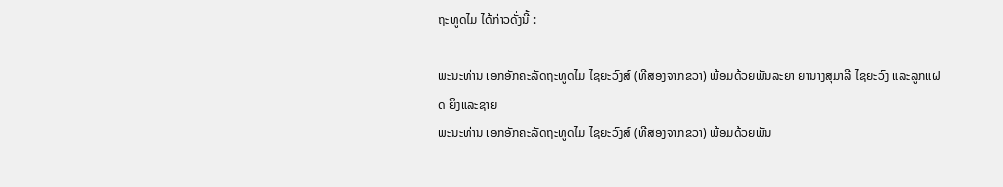ຖະທູດໄມ ໄດ້ກ່າວດັ່ງນີ້ :

ພະນະທ່ານ ເອກອັກຄະລັດຖະທູດໄມ ໄຊຍະວົງສ໌ (ທີສອງຈາກຂວາ) ພ້ອມດ້ວຍພັນລະຍາ ຍານາງສຸມາລີ ໄຊຍະວົງ ແລະລູກແຝດ ຍິງແລະຊາຍ
ພະນະທ່ານ ເອກອັກຄະລັດຖະທູດໄມ ໄຊຍະວົງສ໌ (ທີສອງຈາກຂວາ) ພ້ອມດ້ວຍພັນ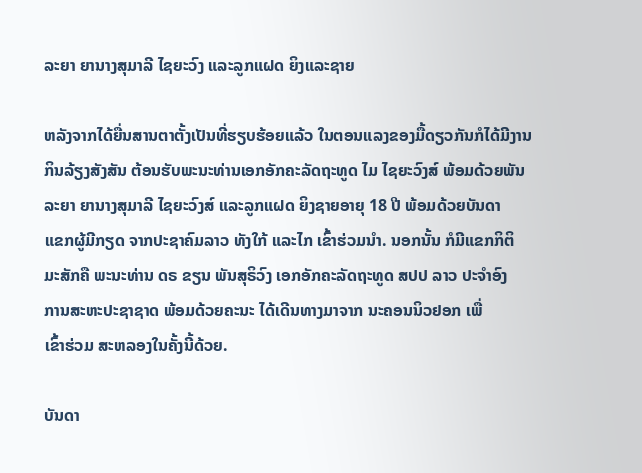ລະຍາ ຍານາງສຸມາລີ ໄຊຍະວົງ ແລະລູກແຝດ ຍິງແລະຊາຍ

ຫລັງຈາກໄດ້ຍື່ນສານຕາຕັ້ງເປັນທີ່ຮຽບຮ້ອຍແລ້ວ ໃນຕອນແລງຂອງມື້ດຽວກັນກໍໄດ້ມີງານ
ກິນລ້ຽງສັງສັນ ຕ້ອນຮັບພະນະທ່ານເອກອັກຄະລັດຖະທູດ ໄມ ໄຊຍະວົງສ໌ ພ້ອມດ້ວຍພັນ
ລະຍາ ຍານາງສຸມາລີ ໄຊຍະວົງສ໌ ແລະລູກແຝດ ຍິງຊາຍອາຍຸ 18 ປີ ພ້ອມດ້ວຍບັນດາ
ແຂກຜູ້ມີກຽດ ຈາກປະຊາຄົມລາວ ທັງໃກ້ ແລະໄກ ເຂົ້າຮ່ວມນຳ. ນອກນັ້ນ ກໍມີແຂກກິຕິ
ມະສັກຄື ພະນະທ່ານ ດຣ ຂຽນ ພັນສຸຣິວົງ ເອກອັກຄະລັດຖະທູດ ສປປ ລາວ ປະຈຳອົງ
ການສະຫະປະຊາຊາດ ພ້ອມດ້ວຍຄະນະ ໄດ້ເດີນທາງມາຈາກ ນະຄອນນິວຢອກ ເພື່
ເຂົ້າຮ່ວມ ສະຫລອງໃນຄັ້ງນີ້ດ້ວຍ.

ບັນດາ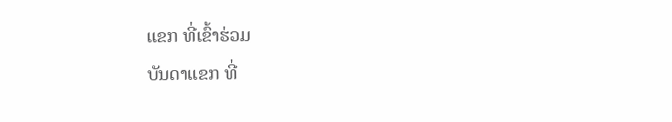ແຂກ ທີ່ເຂົ້າຮ່ວມ
ບັນດາແຂກ ທີ່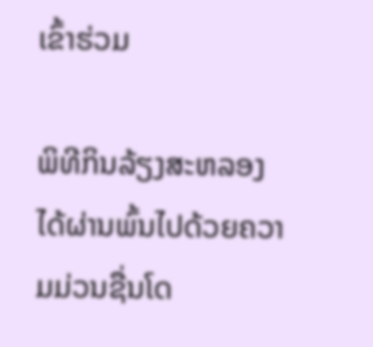ເຂົ້າຮ່ວມ

ພິທີກິນລ້ຽງສະຫລອງ ໄດ້ຜ່ານພົ້ນໄປດ້ວຍຄວາມມ່ວນຊື່ນໂດ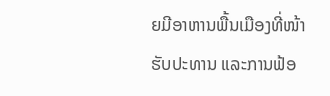ຍມີອາຫານພື້ນເມືອງທີ່ໜ້າ ຮັບປະທານ ແລະການຟ້ອ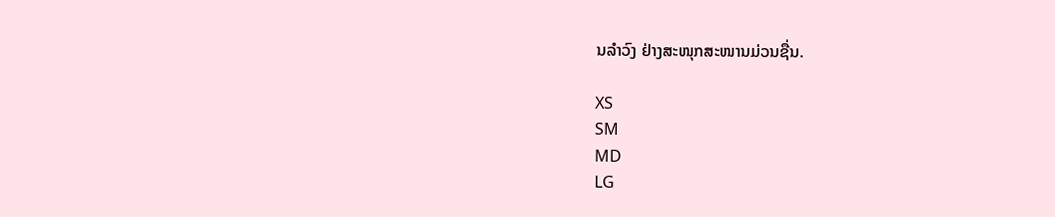ນລຳວົງ ຢ່າງສະໜຸກສະໜານມ່ວນຊື່ນ.

XS
SM
MD
LG